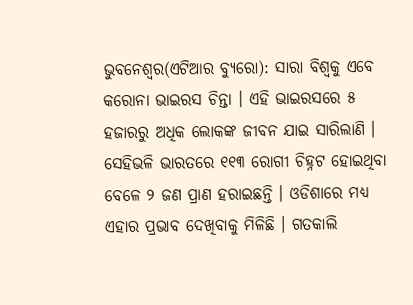ଭୁବନେଶ୍ୱର(ଏଟିଆର ବ୍ୟୁରୋ): ସାରା ବିଶ୍ୱକୁ ଏବେ କରୋନା ଭାଇରସ ଚିନ୍ତା । ଏହି ଭାଇରସରେ ୫ ହଜାରରୁ ଅଧିକ ଲୋକଙ୍କ ଜୀବନ ଯାଇ ସାରିଲାଣି । ସେହିଭଳି ଭାରତରେ ୧୧୩ ରୋଗୀ ଚିହ୍ନଟ ହୋଇଥିବା ବେଳେ ୨ ଜଣ ପ୍ରାଣ ହରାଇଛନ୍ତି । ଓଡିଶାରେ ମଧ୍ୟ ଏହାର ପ୍ରଭାବ ଦେଖିବାକୁ ମିଳିଛି । ଗତକାଲି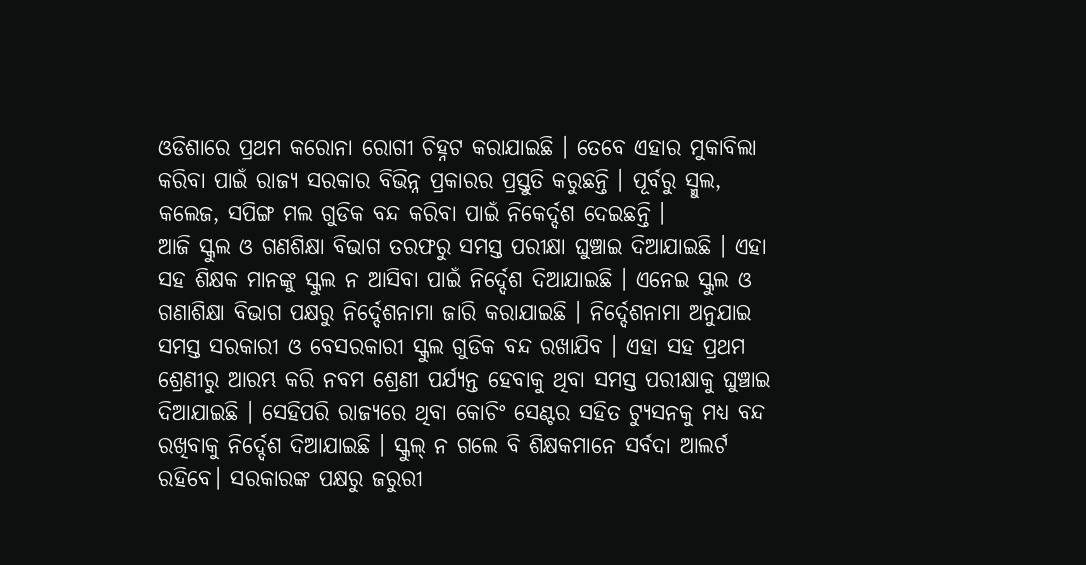ଓଡିଶାରେ ପ୍ରଥମ କରୋନା ରୋଗୀ ଚିହ୍ନଟ କରାଯାଇଛି । ତେବେ ଏହାର ମୁକାବିଲା କରିବା ପାଇଁ ରାଜ୍ୟ ସରକାର ବିଭିନ୍ନ ପ୍ରକାରର ପ୍ରସ୍ତୁତି କରୁଛନ୍ତି । ପୂର୍ବରୁ ସ୍ମୁଲ, କଲେଜ, ସପିଙ୍ଗ ମଲ ଗୁଡିକ ବନ୍ଦ କରିବା ପାଇଁ ନିକେର୍ଦ୍ଦଶ ଦେଇଛନ୍ତି ।
ଆଜି ସ୍କୁଲ ଓ ଗଣଶିକ୍ଷା ବିଭାଗ ତରଫରୁ ସମସ୍ତ ପରୀକ୍ଷା ଘୁଞ୍ଚାଇ ଦିଆଯାଇଛି । ଏହା ସହ ଶିକ୍ଷକ ମାନଙ୍କୁ ସ୍କୁଲ ନ ଆସିବା ପାଇଁ ନିର୍ଦ୍ଦେଶ ଦିଆଯାଇଛି । ଏନେଇ ସ୍କୁଲ ଓ ଗଣାଶିକ୍ଷା ବିଭାଗ ପକ୍ଷରୁ ନିର୍ଦ୍ଦେଶନାମା ଜାରି କରାଯାଇଛି । ନିର୍ଦ୍ଦେଶନାମା ଅନୁଯାଇ ସମସ୍ତ ସରକାରୀ ଓ ବେସରକାରୀ ସ୍କୁଲ ଗୁଡିକ ବନ୍ଦ ରଖାଯିବ । ଏହା ସହ ପ୍ରଥମ ଶ୍ରେଣୀରୁ ଆରମ୍ଭ କରି ନବମ ଶ୍ରେଣୀ ପର୍ଯ୍ୟନ୍ତ ହେବାକୁ ଥିବା ସମସ୍ତ ପରୀକ୍ଷାକୁ ଘୁଞ୍ଚାଇ ଦିଆଯାଇଛି । ସେହିପରି ରାଜ୍ୟରେ ଥିବା କୋଚିଂ ସେଣ୍ଟର ସହିତ ଟ୍ୟୁସନକୁ ମଧ୍ୟ ବନ୍ଦ ରଖିବାକୁ ନିର୍ଦ୍ଦେଶ ଦିଆଯାଇଛି । ସ୍କୁଲ୍ ନ ଗଲେ ବି ଶିକ୍ଷକମାନେ ସର୍ବଦା ଆଲର୍ଟ ରହିବେ। ସରକାରଙ୍କ ପକ୍ଷରୁ ଜରୁରୀ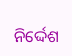ନିର୍ଦ୍ଦେଶ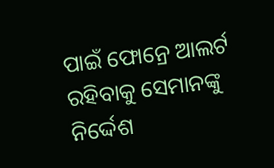ପାଇଁ ଫୋନ୍ରେ ଆଲର୍ଟ ରହିବାକୁ ସେମାନଙ୍କୁ ନିର୍ଦ୍ଦେଶ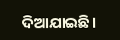ଦିଆଯାଇଛି।